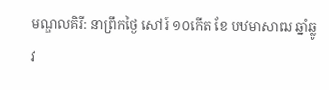មណ្ឌលគិរី: នាព្រឹកថ្ងៃ សៅរ៍ ១០កើត ខែ បឋមាសាឍ ឆ្នាំឆ្លូវ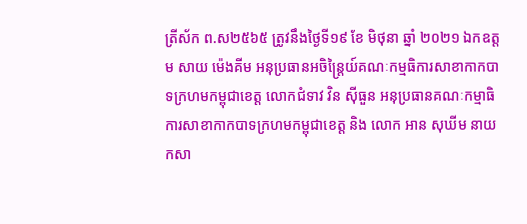ត្រីស័ក ព.ស២៥៦៥ ត្រូវនឹងថ្ងៃទី១៩ ខែ មិថុនា ឆ្នាំ ២០២១ ឯកឧត្តម សាយ ម៉េងគីម អនុប្រធានអចិន្ត្រៃយ៍គណៈកម្មធិការសាខាកាកបាទក្រហមកម្ពុជាខេត្ត លោកជំទាវ វិន ស៊ីធួន អនុប្រធានគណៈកម្មាធិការសាខាកាកបាទក្រហមកម្ពុជាខេត្ត និង លោក អាន សុឃីម នាយកសា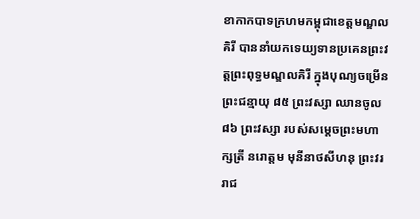ខាកាកបាទក្រហមកម្ពុជាខេត្តមណ្ឌលគិរី បាននាំយកទេយ្យទានប្រគេនព្រះវត្តព្រះពុទ្ធមណ្ឌលគិរី ក្នុងបុណ្យចម្រើនព្រះជន្មាយុ ៨៥ ព្រះវស្សា ឈានចូល ៨៦ ព្រះវស្សា របស់សម្ដេចព្រះមហាក្សត្រី នរោត្ដម មុនីនាថសីហនុ ព្រះវររាជ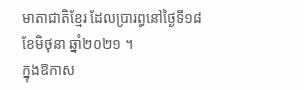មាតាជាតិខ្មែរ ដែលប្រារព្ធនៅថ្ងៃទី១៨ខែមិថុនា ឆ្នាំ២០២១ ។
ក្នុងឱកាស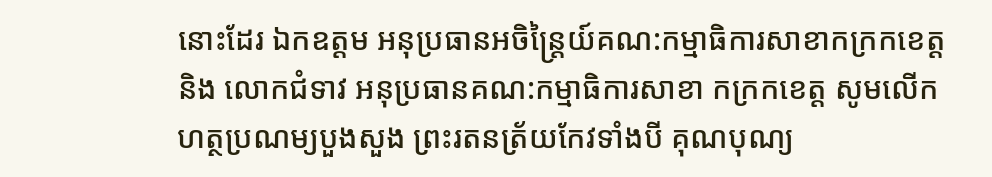នោះដែរ ឯកឧត្តម អនុប្រធានអចិន្ត្រៃយ៍គណ:កម្មាធិការសាខាកក្រកខេត្ត និង លោកជំទាវ អនុប្រធានគណ:កម្មាធិការសាខា កក្រកខេត្ត សូមលើកហត្ថប្រណម្យបួងសួង ព្រះរតនត្រ័យកែវទាំងបី គុណបុណ្យ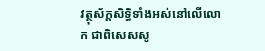វត្ថុស័ក្តសិទ្ធិទាំងអស់នៅលើលោក ជាពិសេសសូ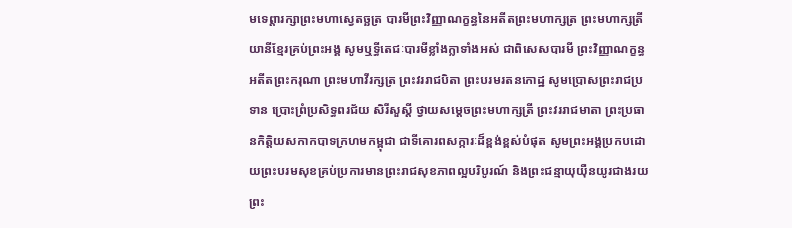មទេព្តារក្សាព្រះមហាស្វេតច្ឆត្រ បារមីព្រះវិញ្ញាណក្ខន្ធនៃអតីតព្រះមហាក្សត្រ ព្រះមហាក្សត្រីយានីខ្មែរគ្រប់ព្រះអង្គ សូមឬទី្ធតេជៈបារមីខ្លាំងក្លាទាំងអស់ ជាពិសេសបារមី ព្រះវិញ្ញាណក្ខន្ធ អតីតព្រះករុណា ព្រះមហាវីរក្សត្រ ព្រះវររាជបិតា ព្រះបរមរតនកោដ្ឋ សូមប្រោសព្រះរាជប្រទាន ប្រោះព្រំប្រសិទ្ធពរជ័យ សិរីសួស្តី ថ្វាយសម្តេចព្រះមហាក្សត្រី ព្រះវររាជមាតា ព្រះប្រធានកិត្តិយសកាកបាទក្រហមកម្ពុជា ជាទីគោរពសក្ការៈដ៏ខ្ពង់ខ្ពស់បំផុត សូមព្រះអង្គប្រកបដោយព្រះបរមសុខគ្រប់ប្រការមានព្រះរាជសុខភាពល្អបរិបូរណ៍ និងព្រះជន្មាយុយ៉ឺនយូរជាងរយព្រះ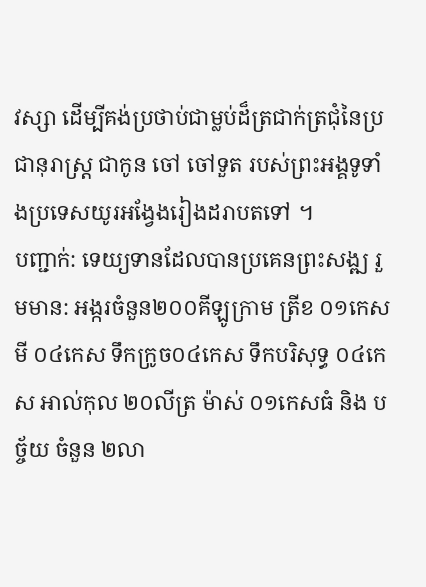វស្សា ដើម្បីគង់ប្រថាប់ជាម្លប់ដ៏ត្រជាក់ត្រជុំនៃប្រជានុរាស្រ្ត ជាកូន ចៅ ចៅទួត របស់ព្រះអង្គទូទាំងប្រទេសយូរអង្វែងរៀងដរាបតទៅ ។
បញ្ជាក់: ទេយ្យទានដែលបានប្រគេនព្រះសង្ឍ រួមមាន: អង្ករចំនួន២០០គីឡូក្រាម ត្រីខ ០១កេស មី ០៤កេស ទឹកក្រូច០៤កេស ទឹកបរិសុទ្ធ ០៤កេស អាល់កុល ២០លីត្រ ម៉ាស់ ០១កេសធំ និង បច្ច័យ ចំនួន ២លា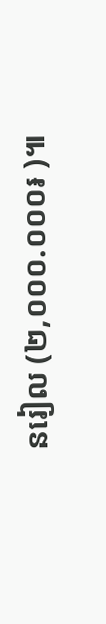នរៀល (២,០០០.០០០៛ )៕